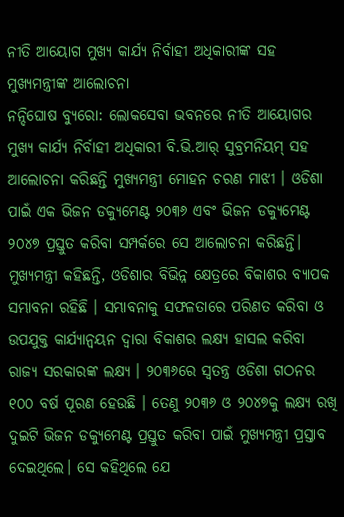ନୀତି ଆୟୋଗ ମୁଖ୍ୟ କାର୍ଯ୍ୟ ନିର୍ବାହୀ ଅଧିକାରୀଙ୍କ ସହ ମୁଖ୍ଯମନ୍ତ୍ରୀଙ୍କ ଆଲୋଚନା
ନନ୍ଦିଘୋଷ ବ୍ୟୁରୋ: ଲୋକସେବା ଭବନରେ ନୀତି ଆୟୋଗର ମୁଖ୍ୟ କାର୍ଯ୍ୟ ନିର୍ବାହୀ ଅଧିକାରୀ ବି.ଭି.ଆର୍ ସୁବ୍ରମନିୟମ୍ ସହ ଆଲୋଚନା କରିଛନ୍ତି ମୁଖ୍ୟମନ୍ତ୍ରୀ ମୋହନ ଚରଣ ମାଝୀ । ଓଡିଶା ପାଇଁ ଏକ ଭିଜନ ଡକ୍ଯୁମେଣ୍ଟ ୨୦୩୬ ଏବଂ ଭିଜନ ଡକ୍ଯୁମେଣ୍ଟ ୨୦୪୭ ପ୍ରସ୍ତୁତ କରିବା ସମ୍ପର୍କରେ ସେ ଆଲୋଚନା କରିଛନ୍ତି। ମୁଖ୍ୟମନ୍ତ୍ରୀ କହିଛନ୍ତି, ଓଡିଶାର ବିଭିନ୍ନ କ୍ଷେତ୍ରରେ ବିକାଶର ବ୍ୟାପକ ସମ୍ଭାବନା ରହିଛି । ସମ୍ଭାବନାକୁ ସଫଳତାରେ ପରିଣତ କରିବା ଓ ଉପଯୁକ୍ତ କାର୍ଯ୍ୟାନ୍ବୟନ ଦ୍ୱାରା ବିକାଶର ଲକ୍ଷ୍ୟ ହାସଲ କରିବା ରାଜ୍ୟ ସରକାରଙ୍କ ଲକ୍ଷ୍ୟ । ୨୦୩୬ରେ ସ୍ୱତନ୍ତ୍ର ଓଡିଶା ଗଠନର ୧୦୦ ବର୍ଷ ପୂରଣ ହେଉଛି । ତେଣୁ ୨୦୩୬ ଓ ୨୦୪୭କୁ ଲକ୍ଷ୍ୟ ରଖି ଦୁଇଟି ଭିଜନ ଡକ୍ଯୁମେଣ୍ଟ ପ୍ରସ୍ତୁତ କରିବା ପାଇଁ ମୁଖ୍ଯମନ୍ତ୍ରୀ ପ୍ରସ୍ତାବ ଦେଇଥିଲେ। ସେ କହିଥିଲେ ଯେ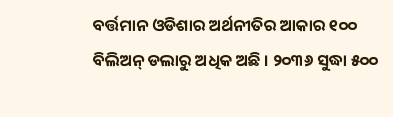ବର୍ତ୍ତମାନ ଓଡିଶାର ଅର୍ଥନୀତିର ଆକାର ୧୦୦ ବିଲିଅନ୍ ଡଲାରୁ ଅଧିକ ଅଛି । ୨୦୩୬ ସୁଦ୍ଧା ୫୦୦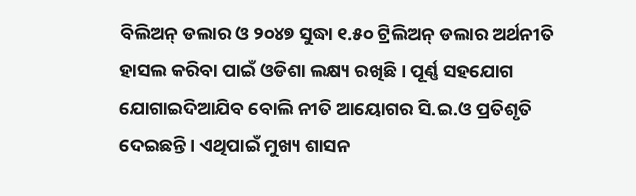ବିଲିଅନ୍ ଡଲାର ଓ ୨୦୪୭ ସୁଦ୍ଧା ୧.୫୦ ଟ୍ରିଲିଅନ୍ ଡଲାର ଅର୍ଥନୀତି ହାସଲ କରିବା ପାଇଁ ଓଡିଶା ଲକ୍ଷ୍ୟ ରଖିଛି । ପୂର୍ଣ୍ଣ ସହଯୋଗ ଯୋଗାଇଦିଆଯିବ ବୋଲି ନୀତି ଆୟୋଗର ସି.ଇ.ଓ ପ୍ରତିଶୃତି ଦେଇଛନ୍ତି । ଏଥିପାଇଁ ମୁଖ୍ୟ ଶାସନ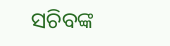ସଚିବଙ୍କ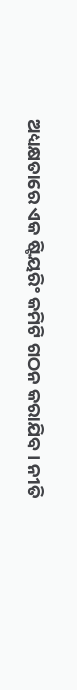ଅଧ୍ୟକ୍ଷତାରେ ଏକ ଷ୍ଟିୟରିଂ କମିଟି ଗଠନ କରାଯିବ। ନୀତି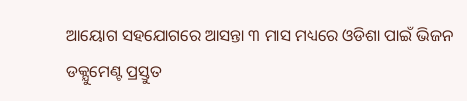ଆୟୋଗ ସହଯୋଗରେ ଆସନ୍ତା ୩ ମାସ ମଧ୍ୟରେ ଓଡିଶା ପାଇଁ ଭିଜନ ଡକ୍ଯୁମେଣ୍ଟ ପ୍ରସ୍ତୁତ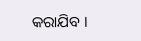କରାଯିବ ।